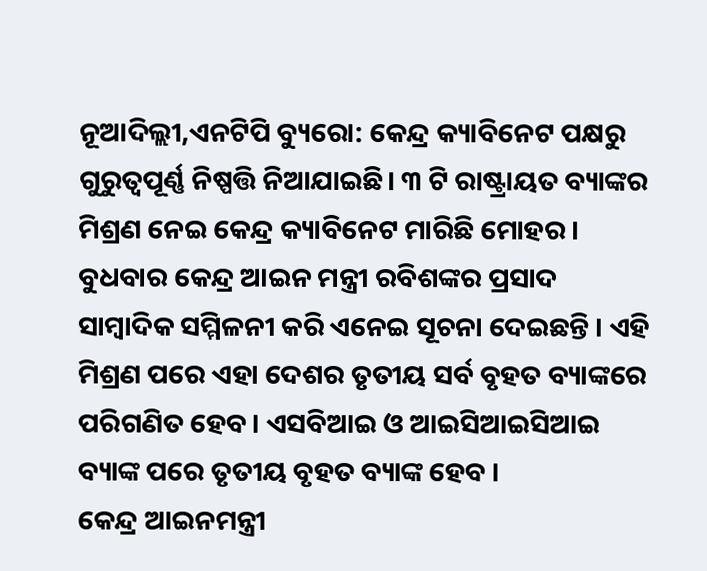ନୂଆଦିଲ୍ଲୀ,ଏନଟିପି ବ୍ୟୁରୋ: କେନ୍ଦ୍ର କ୍ୟାବିନେଟ ପକ୍ଷରୁ ଗୁରୁତ୍ୱପୂର୍ଣ୍ଣ ନିଷ୍ପତ୍ତି ନିଆଯାଇଛି। ୩ ଟି ରାଷ୍ଟ୍ରାୟତ ବ୍ୟାଙ୍କର ମିଶ୍ରଣ ନେଇ କେନ୍ଦ୍ର କ୍ୟାବିନେଟ ମାରିଛି ମୋହର । ବୁଧବାର କେନ୍ଦ୍ର ଆଇନ ମନ୍ତ୍ରୀ ରବିଶଙ୍କର ପ୍ରସାଦ ସାମ୍ବାଦିକ ସମ୍ମିଳନୀ କରି ଏନେଇ ସୂଚନା ଦେଇଛନ୍ତି । ଏହି ମିଶ୍ରଣ ପରେ ଏହା ଦେଶର ତୃତୀୟ ସର୍ବ ବୃହତ ବ୍ୟାଙ୍କରେ ପରିଗଣିତ ହେବ । ଏସବିଆଇ ଓ ଆଇସିଆଇସିଆଇ ବ୍ୟାଙ୍କ ପରେ ତୃତୀୟ ବୃହତ ବ୍ୟାଙ୍କ ହେବ ।
କେନ୍ଦ୍ର ଆଇନମନ୍ତ୍ରୀ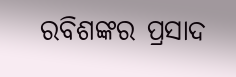ରବିଶଙ୍କର ପ୍ରସାଦ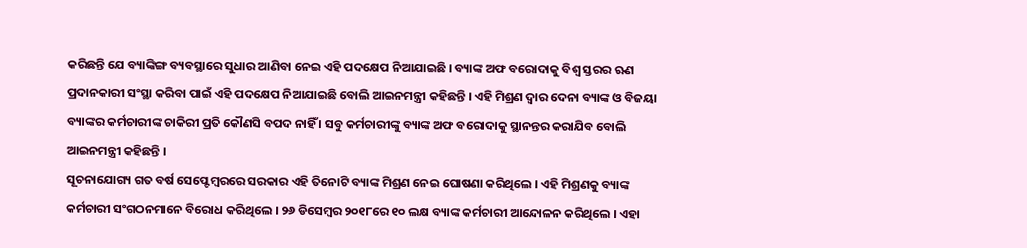କରିଛନ୍ତି ଯେ ବ୍ୟାଙ୍କିଙ୍ଗ ବ୍ୟବସ୍ଥାରେ ସୁଧାର ଆଣିବା ନେଇ ଏହି ପଦକ୍ଷେପ ନିଆଯାଇଛି । ବ୍ୟାଙ୍କ ଅଫ ବରୋଦାକୁ ବିଶ୍ୱ ସ୍ତରର ଋଣ ପ୍ରଦାନକାରୀ ସଂସ୍ଥା କରିବା ପାଇଁ ଏହି ପଦକ୍ଷେପ ନିଆଯାଇଛି ବୋଲି ଆଇନମନ୍ତ୍ରୀ କହିଛନ୍ତି । ଏହି ମିଶ୍ରଣ ଦ୍ୱାର ଦେନା ବ୍ୟାଙ୍କ ଓ ବିଜୟା ବ୍ୟାଙ୍କର କର୍ମଚାରୀଙ୍କ ଚାକିରୀ ପ୍ରତି କୌଣସି ବପଦ ନାହିଁ । ସବୁ କର୍ମଚାରୀଙ୍କୁ ବ୍ୟାଙ୍କ ଅଫ ବରୋଦାକୁ ସ୍ଥାନନ୍ତର କରାଯିବ ବୋଲି ଆଇନମନ୍ତ୍ରୀ କହିଛନ୍ତି ।
ସୂଚନାଯୋଗ୍ୟ ଗତ ବର୍ଷ ସେପ୍ଟେମ୍ବରରେ ସରକାର ଏହି ତିନୋଟି ବ୍ୟାଙ୍କ ମିଶ୍ରଣ ନେଇ ଘୋଷଣା କରିଥିଲେ । ଏହି ମିଶ୍ରଣକୁ ବ୍ୟାଙ୍କ କର୍ମଚାରୀ ସଂଗଠନମାନେ ବିରୋଧ କରିଥିଲେ । ୨୬ ଡିସେମ୍ବର ୨୦୧୮ରେ ୧୦ ଲକ୍ଷ ବ୍ୟାଙ୍କ କର୍ମଚାରୀ ଆନ୍ଦୋଳନ କରିଥିଲେ । ଏହା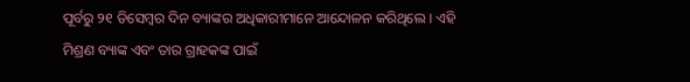ପୂର୍ବରୁ ୨୧ ଡିସେମ୍ବର ଦିନ ବ୍ୟାଙ୍କର ଅଧିକାରୀମାନେ ଆନ୍ଦୋଳନ କରିଥିଲେ । ଏହି ମିଶ୍ରଣ ବ୍ୟାଙ୍କ ଏବଂ ତାର ଗ୍ରାହକଙ୍କ ପାଇଁ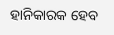ହାନିକାରକ ହେବ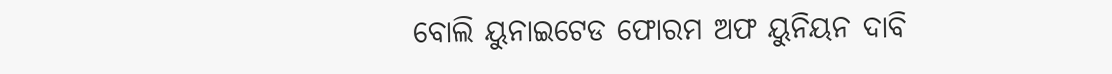ବୋଲି ୟୁନାଇଟେଡ ଫୋରମ ଅଫ ୟୁନିୟନ ଦାବି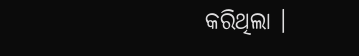କରିଥିଲା ।